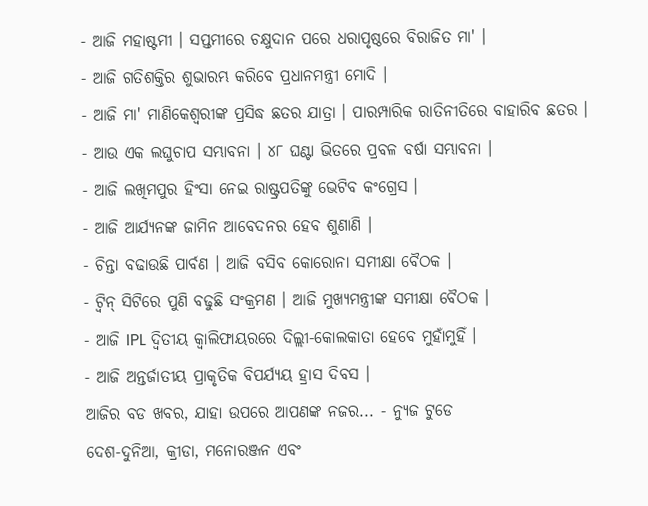- ଆଜି ମହାଷ୍ଟମୀ । ସପ୍ତମୀରେ ଚକ୍ଷୁଦାନ ପରେ ଧରାପୃଷ୍ଠରେ ବିରାଜିତ ମା' ।
- ଆଜି ଗତିଶକ୍ତିର ଶୁଭାରମ୍ଭ କରିବେ ପ୍ରଧାନମନ୍ତ୍ରୀ ମୋଦି ।
- ଆଜି ମା' ମାଣିକେଶ୍ବରୀଙ୍କ ପ୍ରସିଦ୍ଧ ଛତର ଯାତ୍ରା । ପାରମ୍ପାରିକ ରାତିନୀତିରେ ବାହାରିବ ଛତର ।
- ଆଉ ଏକ ଲଘୁଚାପ ସମ୍ଭାବନା । ୪୮ ଘଣ୍ଟା ଭିତରେ ପ୍ରବଳ ବର୍ଷା ସମ୍ଭାବନା ।
- ଆଜି ଲଖିମପୁର ହିଂସା ନେଇ ରାଷ୍ଟ୍ରପତିଙ୍କୁ ଭେଟିବ କଂଗ୍ରେସ ।
- ଆଜି ଆର୍ଯ୍ୟନଙ୍କ ଜାମିନ ଆବେଦନର ହେବ ଶୁଣାଣି ।
- ଚିନ୍ତା ବଢାଉଛି ପାର୍ବଣ । ଆଜି ବସିବ କୋରୋନା ସମୀକ୍ଷା ବୈଠକ ।
- ଟ୍ବିନ୍ ସିଟିରେ ପୁଣି ବଢୁଛି ସଂକ୍ରମଣ । ଆଜି ମୁଖ୍ୟମନ୍ତ୍ରୀଙ୍କ ସମୀକ୍ଷା ବୈଠକ ।
- ଆଜି IPL ଦ୍ବିତୀୟ କ୍ବାଲିଫାୟରରେ ଦିଲ୍ଲୀ-କୋଲକାତା ହେବେ ମୁହାଁମୁହିଁ ।
- ଆଜି ଅନ୍ତର୍ଜାତୀୟ ପ୍ରାକୃତିକ ବିପର୍ଯ୍ୟୟ ହ୍ରାସ ଦିବସ ।
ଆଜିର ବଡ ଖବର, ଯାହା ଉପରେ ଆପଣଙ୍କ ନଜର... - ନ୍ୟୁଜ ଟୁଡେ
ଦେଶ-ଦୁନିଆ, କ୍ରୀଡା, ମନୋରଞ୍ଜନ ଏବଂ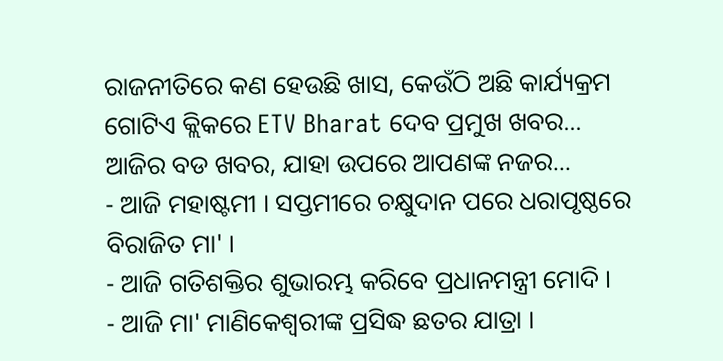ରାଜନୀତିରେ କଣ ହେଉଛି ଖାସ, କେଉଁଠି ଅଛି କାର୍ଯ୍ୟକ୍ରମ ଗୋଟିଏ କ୍ଲିକରେ ETV Bharat ଦେବ ପ୍ରମୁଖ ଖବର...
ଆଜିର ବଡ ଖବର, ଯାହା ଉପରେ ଆପଣଙ୍କ ନଜର...
- ଆଜି ମହାଷ୍ଟମୀ । ସପ୍ତମୀରେ ଚକ୍ଷୁଦାନ ପରେ ଧରାପୃଷ୍ଠରେ ବିରାଜିତ ମା' ।
- ଆଜି ଗତିଶକ୍ତିର ଶୁଭାରମ୍ଭ କରିବେ ପ୍ରଧାନମନ୍ତ୍ରୀ ମୋଦି ।
- ଆଜି ମା' ମାଣିକେଶ୍ବରୀଙ୍କ ପ୍ରସିଦ୍ଧ ଛତର ଯାତ୍ରା ।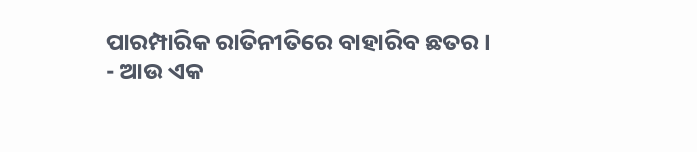ପାରମ୍ପାରିକ ରାତିନୀତିରେ ବାହାରିବ ଛତର ।
- ଆଉ ଏକ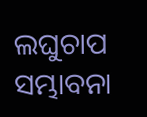ଲଘୁଚାପ ସମ୍ଭାବନା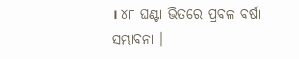। ୪୮ ଘଣ୍ଟା ଭିତରେ ପ୍ରବଳ ବର୍ଷା ସମ୍ଭାବନା ।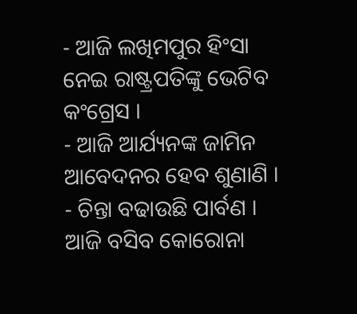- ଆଜି ଲଖିମପୁର ହିଂସା ନେଇ ରାଷ୍ଟ୍ରପତିଙ୍କୁ ଭେଟିବ କଂଗ୍ରେସ ।
- ଆଜି ଆର୍ଯ୍ୟନଙ୍କ ଜାମିନ ଆବେଦନର ହେବ ଶୁଣାଣି ।
- ଚିନ୍ତା ବଢାଉଛି ପାର୍ବଣ । ଆଜି ବସିବ କୋରୋନା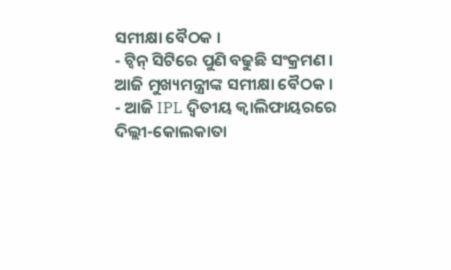ସମୀକ୍ଷା ବୈଠକ ।
- ଟ୍ବିନ୍ ସିଟିରେ ପୁଣି ବଢୁଛି ସଂକ୍ରମଣ । ଆଜି ମୁଖ୍ୟମନ୍ତ୍ରୀଙ୍କ ସମୀକ୍ଷା ବୈଠକ ।
- ଆଜି IPL ଦ୍ବିତୀୟ କ୍ବାଲିଫାୟରରେ ଦିଲ୍ଲୀ-କୋଲକାତା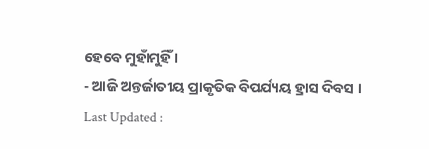ହେବେ ମୁହାଁମୁହିଁ ।
- ଆଜି ଅନ୍ତର୍ଜାତୀୟ ପ୍ରାକୃତିକ ବିପର୍ଯ୍ୟୟ ହ୍ରାସ ଦିବସ ।
Last Updated :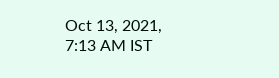Oct 13, 2021, 7:13 AM IST